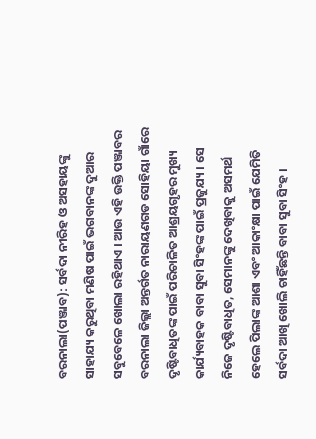ବରନାଲା(ପଞ୍ଜାବ): ସର୍ବଦା ନୀରିହ ଓ ଅସହାୟଙ୍କୁ ସାହାଯ୍ୟ କରୁଥିବା ମଣିଷ ପାଇଁ ଭଗବାନଙ୍କ ଦୁଆର ସବୁବେଳେ ଖୋଲା ରହିଥାଏ । ଆଉ ଏହି ଉକ୍ତି ପଞ୍ଜାବର ବରନାଲା ଜିଲ୍ଲା ଅନ୍ତର୍ଗତ ନାରାୟଣଗଡ ସୋହିୟା ଗାଁରେ ଦୃଷ୍ଟିବାଧିତଙ୍କ ପାଇଁ ପରିଚାଳିତ ଆଶ୍ରୟଗୃହର ମୁଖ୍ୟ କାର୍ଯ୍ୟବାହକ ବାବା ସୁବା ସିଂହଙ୍କ ପାଇଁ ପ୍ରଜୁଯ୍ୟ । ସେ ନିଜେ ଦୃଷ୍ଟିବାଧିତ, ସେମାନଙ୍କୁ ଦେଖିବାକୁ ଅସମର୍ଥ ହେଲେ ପିଲାଙ୍କ ଆଶା ଏବଂ ଆକାଂକ୍ଷା ପାଇଁ ଯେମିତି ସର୍ବଦା ଆଖି ଖୋଲି ଚାହିଁଛନ୍ତି ବାବା ସୁବା ସିଂହ ।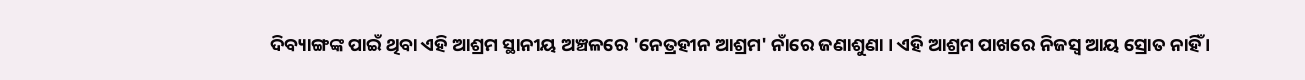ଦିବ୍ୟାଙ୍ଗଙ୍କ ପାଇଁ ଥିବା ଏହି ଆଶ୍ରମ ସ୍ଥାନୀୟ ଅଞ୍ଚଳରେ 'ନେତ୍ରହୀନ ଆଶ୍ରମ' ନାଁରେ ଜଣାଶୁଣା । ଏହି ଆଶ୍ରମ ପାଖରେ ନିଜସ୍ବ ଆୟ ସ୍ରୋତ ନାହିଁ ।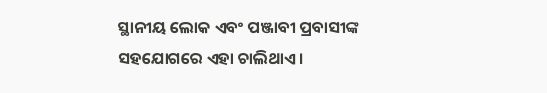ସ୍ଥାନୀୟ ଲୋକ ଏବଂ ପଞ୍ଜାବୀ ପ୍ରବାସୀଙ୍କ ସହଯୋଗରେ ଏହା ଚାଲିଥାଏ ।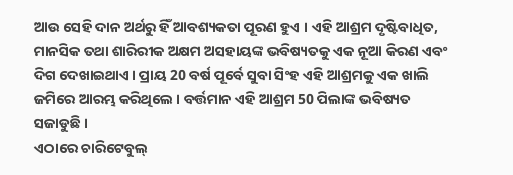ଆଉ ସେହି ଦାନ ଅର୍ଥରୁ ହିଁ ଆବଶ୍ୟକତା ପୂରଣ ହୁଏ । ଏହି ଆଶ୍ରମ ଦୃଷ୍ଟିବାଧିତ, ମାନସିକ ତଥା ଶାରିରୀକ ଅକ୍ଷମ ଅସହାୟଙ୍କ ଭବିଷ୍ୟତକୁ ଏକ ନୂଆ କିରଣ ଏବଂ ଦିଗ ଦେଖାଇଥାଏ । ପ୍ରାୟ 20 ବର୍ଷ ପୂର୍ବେ ସୁବା ସିଂହ ଏହି ଆଶ୍ରମକୁ ଏକ ଖାଲି ଜମିରେ ଆରମ୍ଭ କରିଥିଲେ । ବର୍ତ୍ତମାନ ଏହି ଆଶ୍ରମ 50 ପିଲାଙ୍କ ଭବିଷ୍ୟତ ସଜାଡୁଛି ।
ଏଠାରେ ଚାରିଟେବୁଲ୍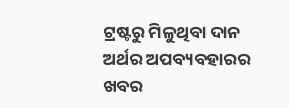ଟ୍ରଷ୍ଟରୁ ମିଳୁଥିବା ଦାନ ଅର୍ଥର ଅପବ୍ୟବହାରର ଖବର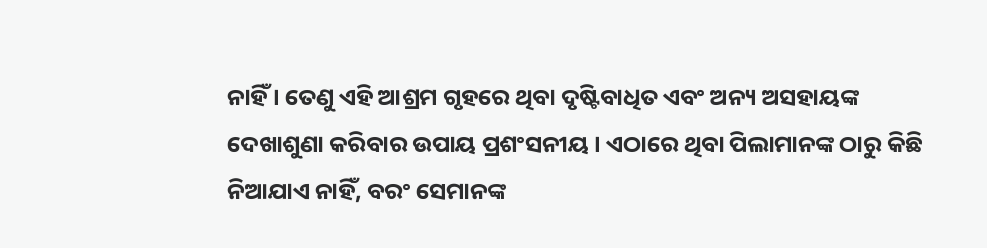ନାହିଁ । ତେଣୁ ଏହି ଆଶ୍ରମ ଗୃହରେ ଥିବା ଦୃଷ୍ଟିବାଧିତ ଏବଂ ଅନ୍ୟ ଅସହାୟଙ୍କ ଦେଖାଶୁଣା କରିବାର ଉପାୟ ପ୍ରଶଂସନୀୟ । ଏଠାରେ ଥିବା ପିଲାମାନଙ୍କ ଠାରୁ କିଛି ନିଆଯାଏ ନାହିଁ, ବରଂ ସେମାନଙ୍କ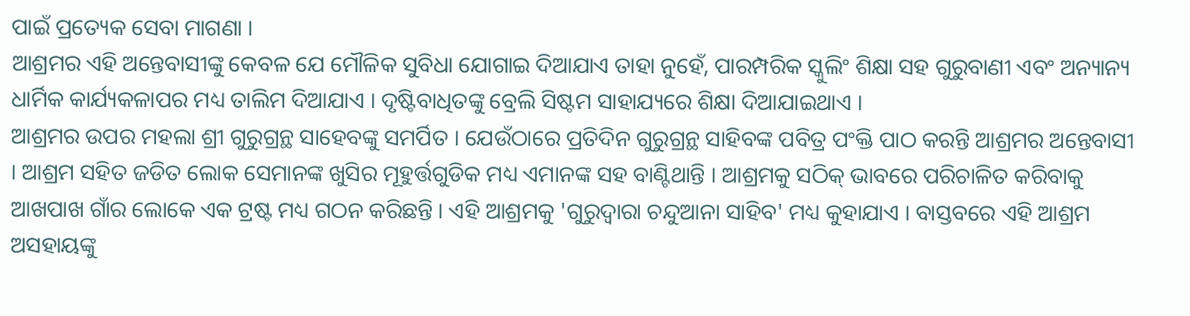ପାଇଁ ପ୍ରତ୍ୟେକ ସେବା ମାଗଣା ।
ଆଶ୍ରମର ଏହି ଅନ୍ତେବାସୀଙ୍କୁ କେବଳ ଯେ ମୌଳିକ ସୁବିଧା ଯୋଗାଇ ଦିଆଯାଏ ତାହା ନୁହେଁ, ପାରମ୍ପରିକ ସ୍କୁଲିଂ ଶିକ୍ଷା ସହ ଗୁରୁବାଣୀ ଏବଂ ଅନ୍ୟାନ୍ୟ ଧାର୍ମିକ କାର୍ଯ୍ୟକଳାପର ମଧ୍ୟ ତାଲିମ ଦିଆଯାଏ । ଦୃଷ୍ଟିବାଧିତଙ୍କୁ ବ୍ରେଲି ସିଷ୍ଟମ ସାହାଯ୍ୟରେ ଶିକ୍ଷା ଦିଆଯାଇଥାଏ ।
ଆଶ୍ରମର ଉପର ମହଲା ଶ୍ରୀ ଗୁରୁଗ୍ରନ୍ଥ ସାହେବଙ୍କୁ ସମର୍ପିତ । ଯେଉଁଠାରେ ପ୍ରତିଦିନ ଗୁରୁଗ୍ରନ୍ଥ ସାହିବଙ୍କ ପବିତ୍ର ପଂକ୍ତି ପାଠ କରନ୍ତି ଆଶ୍ରମର ଅନ୍ତେବାସୀ । ଆଶ୍ରମ ସହିତ ଜଡିତ ଲୋକ ସେମାନଙ୍କ ଖୁସିର ମୂହୁର୍ତ୍ତଗୁଡିକ ମଧ୍ୟ ଏମାନଙ୍କ ସହ ବାଣ୍ଟିଥାନ୍ତି । ଆଶ୍ରମକୁ ସଠିକ୍ ଭାବରେ ପରିଚାଳିତ କରିବାକୁ ଆଖପାଖ ଗାଁର ଲୋକେ ଏକ ଟ୍ରଷ୍ଟ ମଧ୍ୟ ଗଠନ କରିଛନ୍ତି । ଏହି ଆଶ୍ରମକୁ 'ଗୁରୁଦ୍ବାରା ଚନ୍ଦୁଆନା ସାହିବ' ମଧ୍ୟ କୁହାଯାଏ । ବାସ୍ତବରେ ଏହି ଆଶ୍ରମ ଅସହାୟଙ୍କୁ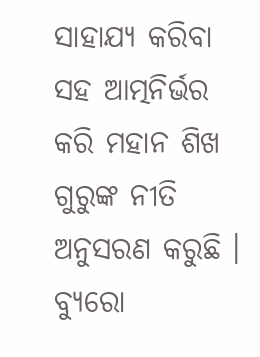ସାହାଯ୍ୟ କରିବା ସହ ଆତ୍ମନିର୍ଭର କରି ମହାନ ଶିଖ ଗୁରୁଙ୍କ ନୀତି ଅନୁସରଣ କରୁଛି ।
ବ୍ୟୁରୋ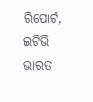ରିପୋର୍ଟ, ଇଟିଭି ଭାରତ